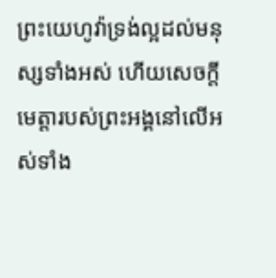ព្រះយេហូវ៉ាទ្រង់ល្អដល់មនុស្សទាំងអស់ ហើយសេចក្ដីមេត្តារបស់ព្រះអង្គនៅលើអស់ទាំង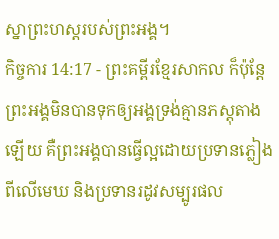ស្នាព្រះហស្តរបស់ព្រះអង្គ។
កិច្ចការ 14:17 - ព្រះគម្ពីរខ្មែរសាកល ក៏ប៉ុន្តែព្រះអង្គមិនបានទុកឲ្យអង្គទ្រង់គ្មានភស្តុតាងឡើយ គឺព្រះអង្គបានធ្វើល្អដោយប្រទានភ្លៀងពីលើមេឃ និងប្រទានរដូវសម្បូរផល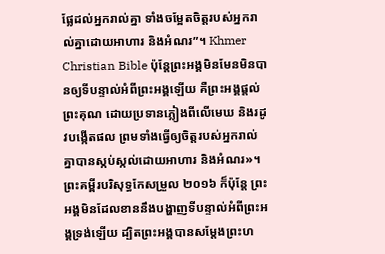ផ្លែដល់អ្នករាល់គ្នា ទាំងចម្អែតចិត្តរបស់អ្នករាល់គ្នាដោយអាហារ និងអំណរ”។ Khmer Christian Bible ប៉ុន្ដែព្រះអង្គមិនមែនមិនបានឲ្យទីបន្ទាល់អំពីព្រះអង្គឡើយ គឺព្រះអង្គផ្ដល់ព្រះគុណ ដោយប្រទានភ្លៀងពីលើមេឃ និងរដូវបង្កើតផល ព្រមទាំងធ្វើឲ្យចិត្ដរបស់អ្នករាល់គ្នាបានស្កប់ស្កល់ដោយអាហារ និងអំណរ»។ ព្រះគម្ពីរបរិសុទ្ធកែសម្រួល ២០១៦ ក៏ប៉ុន្តែ ព្រះអង្គមិនដែលខាននឹងបង្ហាញទីបន្ទាល់អំពីព្រះអង្គទ្រង់ឡើយ ដ្បិតព្រះអង្គបានសម្តែងព្រះហ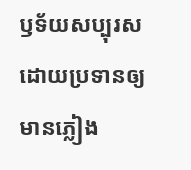ឫទ័យសប្បុរស ដោយប្រទានឲ្យមានភ្លៀង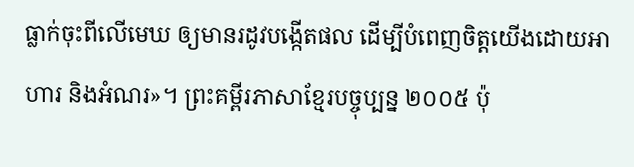ធ្លាក់ចុះពីលើមេឃ ឲ្យមានរដូវបង្កើតផល ដើម្បីបំពេញចិត្តយើងដោយអាហារ និងអំណរ»។ ព្រះគម្ពីរភាសាខ្មែរបច្ចុប្បន្ន ២០០៥ ប៉ុ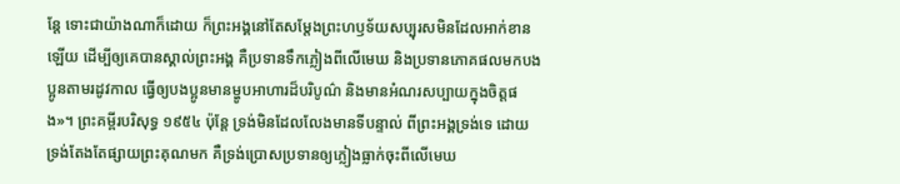ន្តែ ទោះជាយ៉ាងណាក៏ដោយ ក៏ព្រះអង្គនៅតែសម្តែងព្រះហឫទ័យសប្បុរសមិនដែលអាក់ខានឡើយ ដើម្បីឲ្យគេបានស្គាល់ព្រះអង្គ គឺប្រទានទឹកភ្លៀងពីលើមេឃ និងប្រទានភោគផលមកបងប្អូនតាមរដូវកាល ធ្វើឲ្យបងប្អូនមានម្ហូបអាហារដ៏បរិបូណ៌ និងមានអំណរសប្បាយក្នុងចិត្តផង»។ ព្រះគម្ពីរបរិសុទ្ធ ១៩៥៤ ប៉ុន្តែ ទ្រង់មិនដែលលែងមានទីបន្ទាល់ ពីព្រះអង្គទ្រង់ទេ ដោយទ្រង់តែងតែផ្សាយព្រះគុណមក គឺទ្រង់ប្រោសប្រទានឲ្យភ្លៀងធ្លាក់ចុះពីលើមេឃ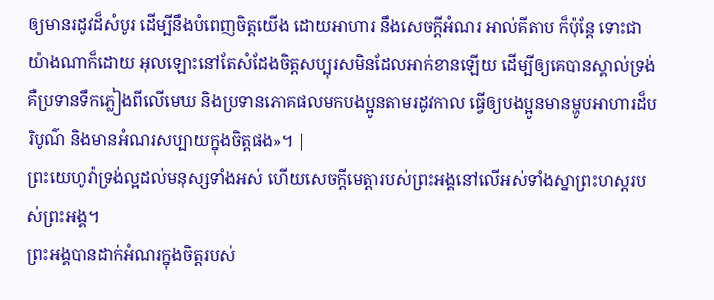ឲ្យមានរដូវដ៏សំបូរ ដើម្បីនឹងបំពេញចិត្តយើង ដោយអាហារ នឹងសេចក្ដីអំណរ អាល់គីតាប ក៏ប៉ុន្ដែ ទោះជាយ៉ាងណាក៏ដោយ អុលឡោះនៅតែសំដែងចិត្តសប្បុរសមិនដែលអាក់ខានឡើយ ដើម្បីឲ្យគេបានស្គាល់ទ្រង់ គឺប្រទានទឹកភ្លៀងពីលើមេឃ និងប្រទានភោគផលមកបងប្អូនតាមរដូវកាល ធ្វើឲ្យបងប្អូនមានម្ហូបអាហារដ៏បរិបូណ៌ និងមានអំណរសប្បាយក្នុងចិត្ដផង»។ |
ព្រះយេហូវ៉ាទ្រង់ល្អដល់មនុស្សទាំងអស់ ហើយសេចក្ដីមេត្តារបស់ព្រះអង្គនៅលើអស់ទាំងស្នាព្រះហស្តរបស់ព្រះអង្គ។
ព្រះអង្គបានដាក់អំណរក្នុងចិត្តរបស់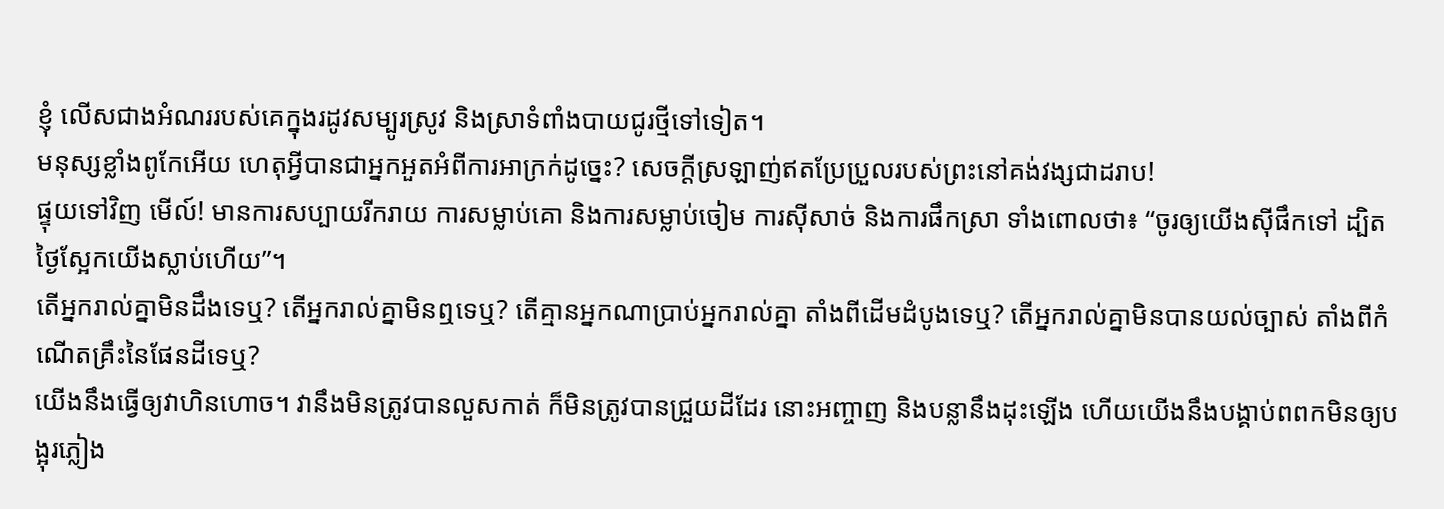ខ្ញុំ លើសជាងអំណររបស់គេក្នុងរដូវសម្បូរស្រូវ និងស្រាទំពាំងបាយជូរថ្មីទៅទៀត។
មនុស្សខ្លាំងពូកែអើយ ហេតុអ្វីបានជាអ្នកអួតអំពីការអាក្រក់ដូច្នេះ? សេចក្ដីស្រឡាញ់ឥតប្រែប្រួលរបស់ព្រះនៅគង់វង្សជាដរាប!
ផ្ទុយទៅវិញ មើល៍! មានការសប្បាយរីករាយ ការសម្លាប់គោ និងការសម្លាប់ចៀម ការស៊ីសាច់ និងការផឹកស្រា ទាំងពោលថា៖ “ចូរឲ្យយើងស៊ីផឹកទៅ ដ្បិតថ្ងៃស្អែកយើងស្លាប់ហើយ”។
តើអ្នករាល់គ្នាមិនដឹងទេឬ? តើអ្នករាល់គ្នាមិនឮទេឬ? តើគ្មានអ្នកណាប្រាប់អ្នករាល់គ្នា តាំងពីដើមដំបូងទេឬ? តើអ្នករាល់គ្នាមិនបានយល់ច្បាស់ តាំងពីកំណើតគ្រឹះនៃផែនដីទេឬ?
យើងនឹងធ្វើឲ្យវាហិនហោច។ វានឹងមិនត្រូវបានលួសកាត់ ក៏មិនត្រូវបានជ្រួយដីដែរ នោះអញ្ចាញ និងបន្លានឹងដុះឡើង ហើយយើងនឹងបង្គាប់ពពកមិនឲ្យបង្អុរភ្លៀង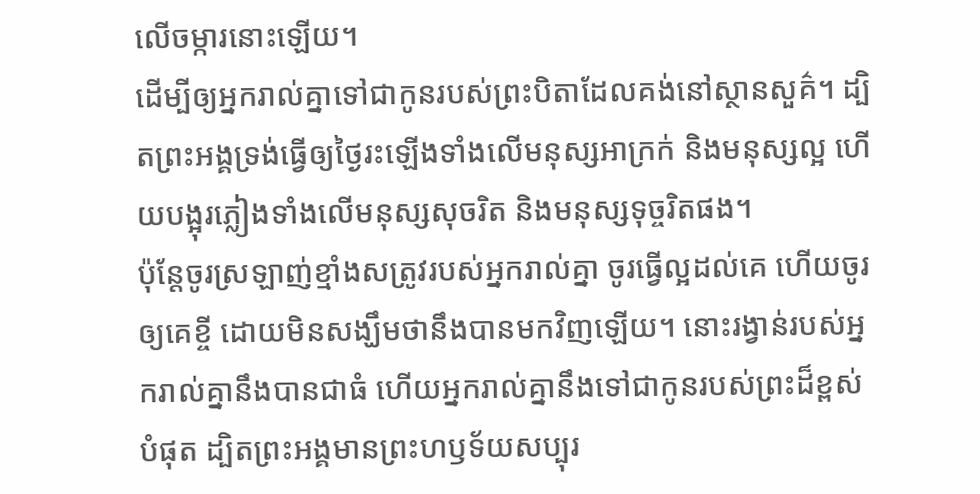លើចម្ការនោះឡើយ។
ដើម្បីឲ្យអ្នករាល់គ្នាទៅជាកូនរបស់ព្រះបិតាដែលគង់នៅស្ថានសួគ៌។ ដ្បិតព្រះអង្គទ្រង់ធ្វើឲ្យថ្ងៃរះឡើងទាំងលើមនុស្សអាក្រក់ និងមនុស្សល្អ ហើយបង្អុរភ្លៀងទាំងលើមនុស្សសុចរិត និងមនុស្សទុច្ចរិតផង។
ប៉ុន្តែចូរស្រឡាញ់ខ្មាំងសត្រូវរបស់អ្នករាល់គ្នា ចូរធ្វើល្អដល់គេ ហើយចូរឲ្យគេខ្ចី ដោយមិនសង្ឃឹមថានឹងបានមកវិញឡើយ។ នោះរង្វាន់របស់អ្នករាល់គ្នានឹងបានជាធំ ហើយអ្នករាល់គ្នានឹងទៅជាកូនរបស់ព្រះដ៏ខ្ពស់បំផុត ដ្បិតព្រះអង្គមានព្រះហឫទ័យសប្បុរ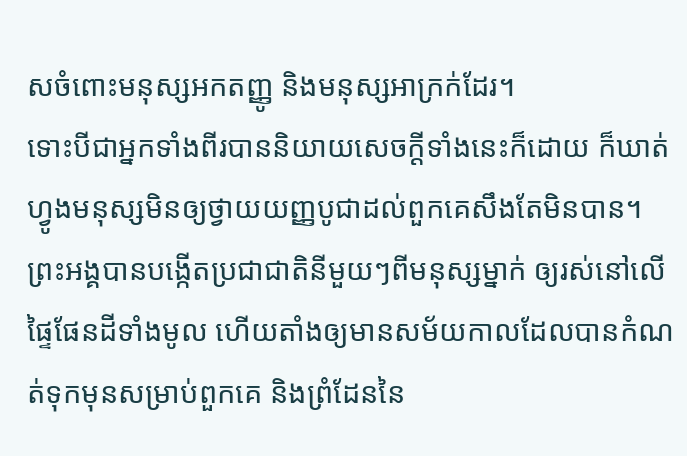សចំពោះមនុស្សអកតញ្ញូ និងមនុស្សអាក្រក់ដែរ។
ទោះបីជាអ្នកទាំងពីរបាននិយាយសេចក្ដីទាំងនេះក៏ដោយ ក៏ឃាត់ហ្វូងមនុស្សមិនឲ្យថ្វាយយញ្ញបូជាដល់ពួកគេសឹងតែមិនបាន។
ព្រះអង្គបានបង្កើតប្រជាជាតិនីមួយៗពីមនុស្សម្នាក់ ឲ្យរស់នៅលើផ្ទៃផែនដីទាំងមូល ហើយតាំងឲ្យមានសម័យកាលដែលបានកំណត់ទុកមុនសម្រាប់ពួកគេ និងព្រំដែននៃ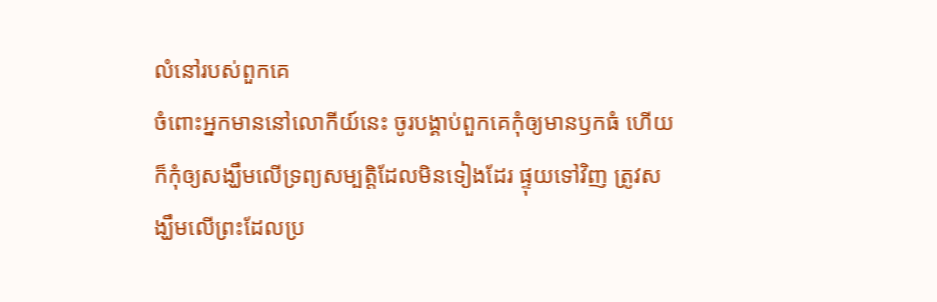លំនៅរបស់ពួកគេ
ចំពោះអ្នកមាននៅលោកីយ៍នេះ ចូរបង្គាប់ពួកគេកុំឲ្យមានឫកធំ ហើយក៏កុំឲ្យសង្ឃឹមលើទ្រព្យសម្បត្តិដែលមិនទៀងដែរ ផ្ទុយទៅវិញ ត្រូវសង្ឃឹមលើព្រះដែលប្រ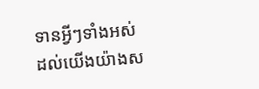ទានអ្វីៗទាំងអស់ដល់យើងយ៉ាងស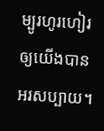ម្បូរហូរហៀរឲ្យយើងបានអរសប្បាយ។